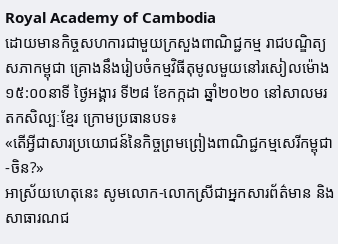Royal Academy of Cambodia
ដោយមានកិច្ចសហការជាមួយក្រសួងពាណិជ្ជកម្ម រាជបណ្ឌិត្យសភាកម្ពុជា គ្រោងនឹងរៀបចំកម្មវិធីតុមូលមួយនៅរសៀលម៉ោង១៥:០០នាទី ថ្ងៃអង្គារ ទី២៨ ខែកក្កដា ឆ្នាំ២០២០ នៅសាលមរតកសិល្បៈខ្មែរ ក្រោមប្រធានបទ៖
«តើអ្វីជាសារប្រយោជន៍នៃកិច្ចព្រមព្រៀងពាណិជ្ជកម្មសេរីកម្ពុជា-ចិន?»
អាស្រ័យហេតុនេះ សូមលោក-លោកស្រីជាអ្នកសារព័ត៌មាន និង សាធារណជ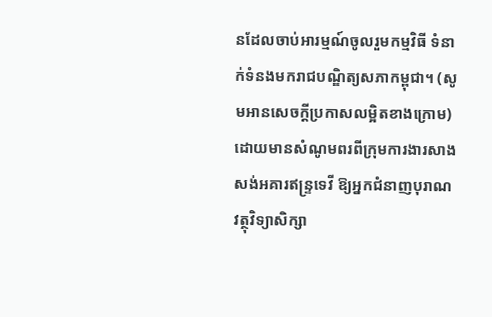នដែលចាប់អារម្មណ៍ចូលរួមកម្មវិធី ទំនាក់ទំនងមករាជបណ្ឌិត្យសភាកម្ពុជា។ (សូមអានសេចក្ដីប្រកាសលម្អិតខាងក្រោម)
ដោយមានសំណូមពរពីក្រុមការងារសាងសង់អគារឥន្រ្ទទេវី ឱ្យអ្នកជំនាញបុរាណវត្ថុវិទ្យាសិក្សា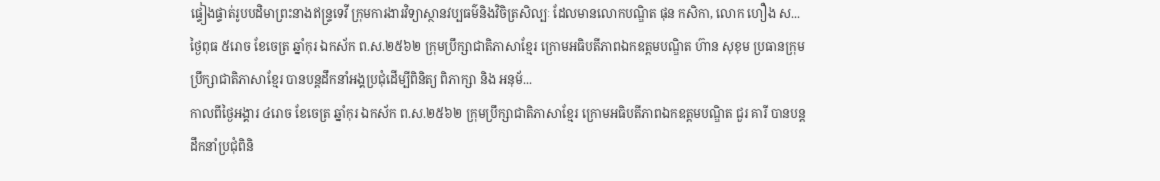ផ្ទៀងផ្ទាត់រូបបដិមាព្រះនាងឥន្រ្ទទេវី ក្រុមការងារវិទ្យាស្ថានវប្បធម៌និងវិចិត្រសិល្បៈ ដែលមានលោកបណ្ឌិត ផុន កសិកា, លោក ហឿង ស...
ថ្ងៃពុធ ៥រោច ខែចេត្រ ឆ្នាំកុរ ឯកស័ក ព.ស.២៥៦២ ក្រុមប្រឹក្សាជាតិភាសាខ្មែរ ក្រោមអធិបតីភាពឯកឧត្តមបណ្ឌិត ហ៊ាន សុខុម ប្រធានក្រុមប្រឹក្សាជាតិភាសាខ្មែរ បានបន្តដឹកនាំអង្គប្រជុំដេីម្បីពិនិត្យ ពិភាក្សា និង អនុម័...
កាលពីថ្ងៃអង្គារ ៤រោច ខែចេត្រ ឆ្នាំកុរ ឯកស័ក ព.ស.២៥៦២ ក្រុមប្រឹក្សាជាតិភាសាខ្មែរ ក្រោមអធិបតីភាពឯកឧត្តមបណ្ឌិត ជួរ គារី បានបន្តដឹកនាំប្រជុំពិនិ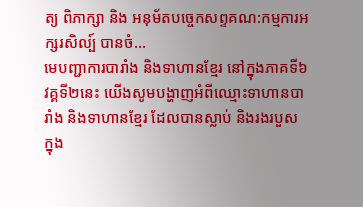ត្យ ពិភាក្សា និង អនុម័តបច្ចេកសព្ទគណ:កម្មការអក្សរសិល្ប៍ បានចំ...
មេបញ្ជាការបារាំង និងទាហានខ្មែរ នៅក្នុងភាគទី៦ វគ្គទី២នេះ យើងសូមបង្ហាញអំពីឈ្មោះទាហានបារាំង និងទាហានខ្មែរ ដែលបានស្លាប់ និងរងរបួស ក្នុង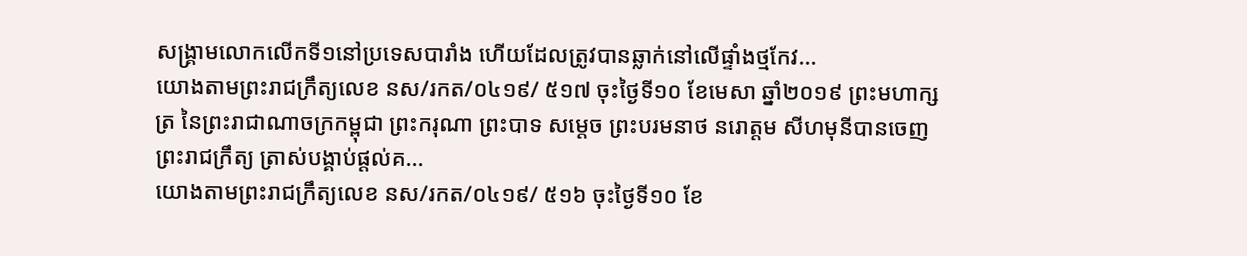សង្គ្រាមលោកលើកទី១នៅប្រទេសបារាំង ហើយដែលត្រូវបានឆ្លាក់នៅលើផ្ទាំងថ្មកែវ...
យោងតាមព្រះរាជក្រឹត្យលេខ នស/រកត/០៤១៩/ ៥១៧ ចុះថ្ងៃទី១០ ខែមេសា ឆ្នាំ២០១៩ ព្រះមហាក្សត្រ នៃព្រះរាជាណាចក្រកម្ពុជា ព្រះករុណា ព្រះបាទ សម្តេច ព្រះបរមនាថ នរោត្តម សីហមុនីបានចេញព្រះរាជក្រឹត្យ ត្រាស់បង្គាប់ផ្តល់គ...
យោងតាមព្រះរាជក្រឹត្យលេខ នស/រកត/០៤១៩/ ៥១៦ ចុះថ្ងៃទី១០ ខែ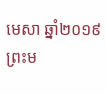មេសា ឆ្នាំ២០១៩ ព្រះម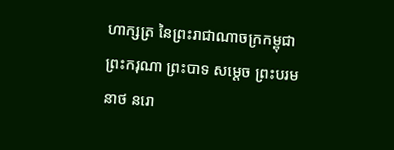ហាក្សត្រ នៃព្រះរាជាណាចក្រកម្ពុជា ព្រះករុណា ព្រះបាទ សម្តេច ព្រះបរមនាថ នរោ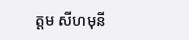ត្តម សីហមុនី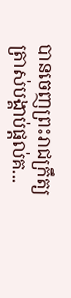បានចេញព្រះរាជក្រឹត្យ ត្រាស់បង្គាប់ផ្តល់គ...